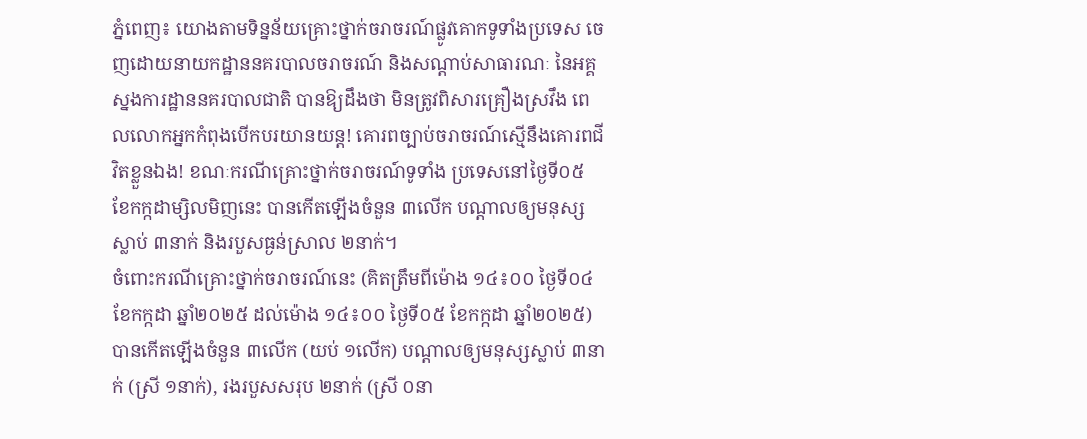ភ្នំពេញ៖ យោងតាមទិន្នន័យគ្រោះថ្នាក់ចរាចរណ៍ផ្លូវគោកទូទាំងប្រទេស ចេញដោយនាយកដ្ឋាននគរបាលចរាចរណ៍ និងសណ្តាប់សាធារណៈ នៃអគ្គស្នងការដ្ឋាននគរបាលជាតិ បានឱ្យដឹងថា មិនត្រូវពិសារគ្រឿងស្រវឹង ពេលលោកអ្នកកំពុងបើកបរយានយន្ត! គោរពច្បាប់ចរាចរណ៍ស្មើនឹងគោរពជីវិតខ្លួនឯង! ខណៈករណីគ្រោះថ្នាក់ចរាចរណ៍ទូទាំង ប្រទេសនៅថ្ងៃទី០៥ ខែកក្កដាម្សិលមិញនេះ បានកើតឡើងចំនួន ៣លើក បណ្តាលឲ្យមនុស្សស្លាប់ ៣នាក់ និងរបួសធ្ងន់ស្រាល ២នាក់។
ចំពោះករណីគ្រោះថ្នាក់ចរាចរណ៍នេះ (គិតត្រឹមពីម៉ោង ១៤៖០០ ថ្ងៃទី០៤ ខែកក្កដា ឆ្នាំ២០២៥ ដល់ម៉ោង ១៤៖០០ ថ្ងៃទី០៥ ខែកក្កដា ឆ្នាំ២០២៥) បានកើតឡើងចំនួន ៣លើក (យប់ ១លើក) បណ្តាលឲ្យមនុស្សស្លាប់ ៣នាក់ (ស្រី ១នាក់), រងរបួសសរុប ២នាក់ (ស្រី ០នា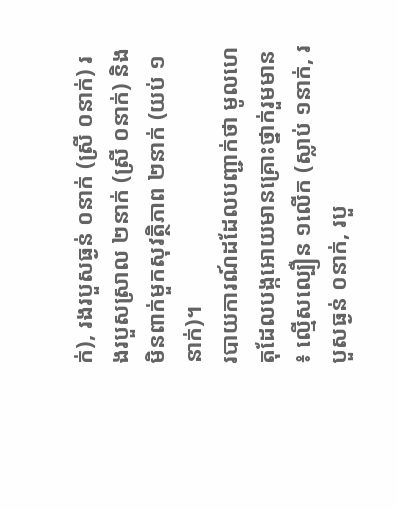ក់), រងរបួសធ្ងន់ ០នាក់ (ស្រី ០នាក់) រងរបួសស្រាល ២នាក់ (ស្រី ០នាក់) និងមិនពាក់មួកសុវត្ថិភាព ២នាក់ (យប់ ១នាក់)។
របាយការណ៍ដដែលបញ្ជាក់ថា មូលហេតុដែលបង្កអោយមានគ្រោះថ្នាក់រួមមាន ៖ ល្មើសល្បឿន ១លើក (ស្លាប់ ១នាក់, របួសធ្ងន់ ០នាក់, របួ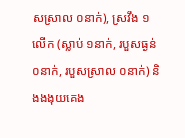សស្រាល ០នាក់), ស្រវឹង ១លើក (ស្លាប់ ១នាក់, របួសធ្ងន់ ០នាក់, របួសស្រាល ០នាក់) និងងងុយគេង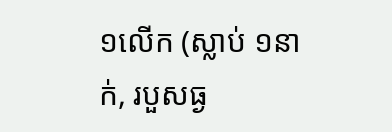១លើក (ស្លាប់ ១នាក់, របួសធ្ង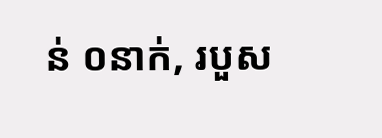ន់ ០នាក់, របួស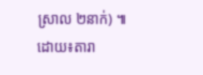ស្រាល ២នាក់) ៕ដោយ៖តារា